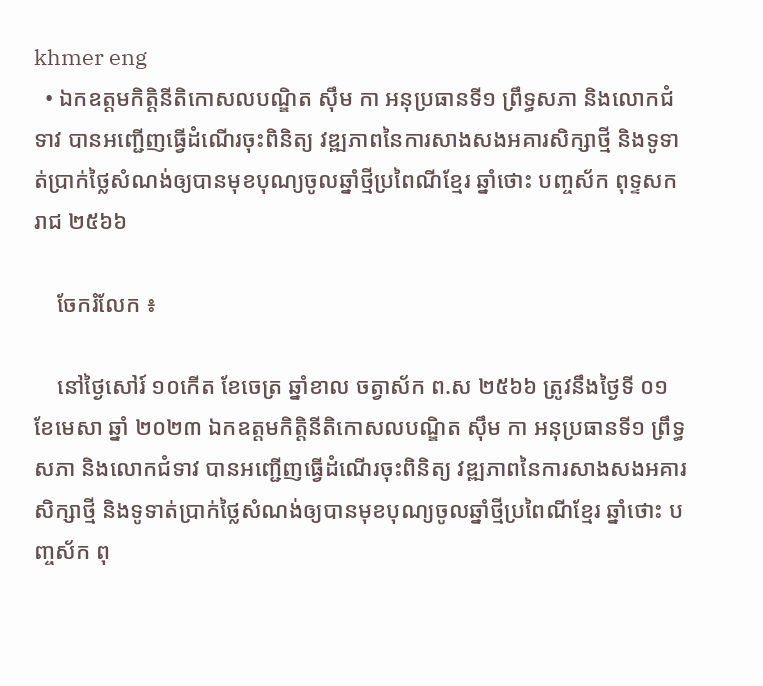khmer eng
  • ឯកឧត្តមកិត្តិនីតិកោសលបណ្ឌិត ស៊ឹម កា អនុប្រធានទី១ ព្រឹទ្ធសភា និងលោកជំទាវ បានអញ្ជើញធ្វើដំណើរចុះពិនិត្យ វឌ្ឍភាពនៃការសាងសងអគារសិក្សាថ្មី និងទូទាត់ប្រាក់ថ្លៃសំណង់ឲ្យបានមុខបុណ្យចូលឆ្នាំថ្មីប្រពៃណីខ្មែរ ឆ្នាំថោះ បញ្ចស័ក ពុទ្ទសករាជ ២៥៦៦

    ចែករំលែក ៖

    នៅថ្ងៃសៅរ៍ ១០កើត ខែចេត្រ ឆ្នាំខាល ចត្វាស័ក ព.ស ២៥៦៦ ត្រូវនឹងថ្ងៃទី ០១ ខែមេសា ឆ្នាំ ២០២៣ ឯកឧត្តមកិត្តិនីតិកោសលបណ្ឌិត ស៊ឹម កា អនុប្រធានទី១ ព្រឹទ្ធសភា និងលោកជំទាវ បានអញ្ជើញធ្វើដំណើរចុះពិនិត្យ វឌ្ឍភាពនៃការសាងសងអគារសិក្សាថ្មី និងទូទាត់ប្រាក់ថ្លៃសំណង់ឲ្យបានមុខបុណ្យចូលឆ្នាំថ្មីប្រពៃណីខ្មែរ ឆ្នាំថោះ បញ្ចស័ក ពុ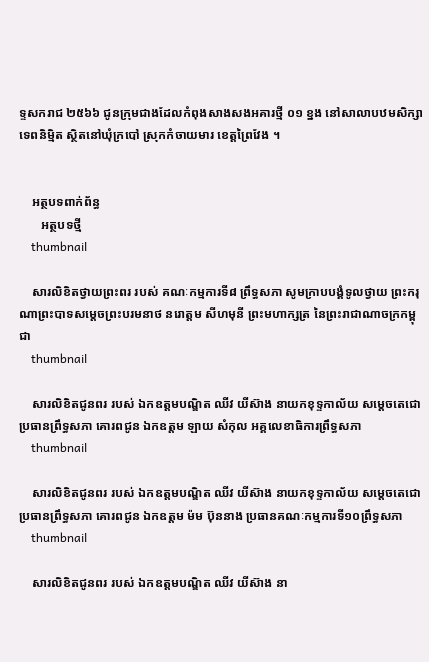ទ្ទសករាជ ២៥៦៦ ជូនក្រុមជាងដែលកំពុងសាងសងអគារថ្មី ០១ ខ្នង នៅសាលាបឋមសិក្សាទេពនិម្មិត ស្ថិតនៅឃុំក្របៅ ស្រុកកំចាយមារ ខេត្តព្រៃវែង ។


    អត្ថបទពាក់ព័ន្ធ
       អត្ថបទថ្មី
    thumbnail

    សារលិខិតថ្វាយព្រះពរ របស់ គណៈកម្មការទី៨ ព្រឹទ្ធសភា សូមក្រាបបង្គំទូលថ្វាយ ព្រះករុណាព្រះបាទសម្តេចព្រះបរមនាថ នរោត្តម សីហមុនី ព្រះមហាក្សត្រ នៃព្រះរាជាណាចក្រកម្ពុជា
    thumbnail

    សារលិខិតជូនពរ របស់ ឯកឧត្តមបណ្ឌិត ឈីវ យីស៊ាង នាយកខុទ្ទកាល័យ សម្តេចតេជោ ប្រធានព្រឹទ្ធសភា គោរពជូន ឯកឧត្តម ឡាយ សំកុល អគ្គលេខាធិការព្រឹទ្ធសភា
    thumbnail

    សារលិខិតជូនពរ របស់ ឯកឧត្តមបណ្ឌិត ឈីវ យីស៊ាង នាយកខុទ្ទកាល័យ សម្តេចតេជោ ប្រធានព្រឹទ្ធសភា គោរពជូន ឯកឧត្តម ម៉ម ប៊ុននាង ប្រធានគណៈកម្មការទី១០ព្រឹទ្ធសភា
    thumbnail

    សារលិខិតជូនពរ របស់ ឯកឧត្តមបណ្ឌិត ឈីវ យីស៊ាង នា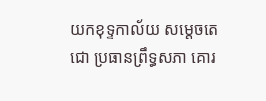យកខុទ្ទកាល័យ សម្តេចតេជោ ប្រធានព្រឹទ្ធសភា គោរ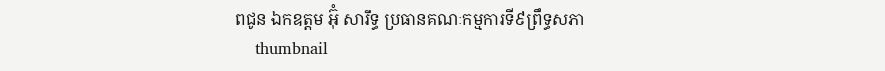ពជូន ឯកឧត្តម អ៊ុំ សារឹទ្ធ ប្រធានគណៈកម្មការទី៩ព្រឹទ្ធសភា
    thumbnail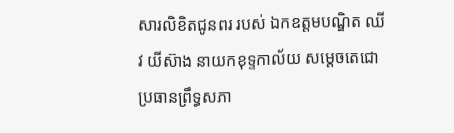សារលិខិតជូនពរ របស់ ឯកឧត្តមបណ្ឌិត ឈីវ យីស៊ាង នាយកខុទ្ទកាល័យ សម្តេចតេជោ ប្រធានព្រឹទ្ធសភា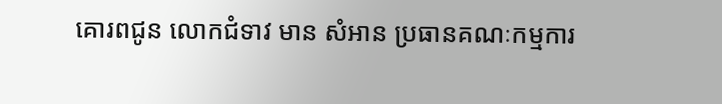គោរពជូន លោកជំទាវ មាន សំអាន ប្រធានគណៈកម្មការ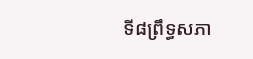ទី៨ព្រឹទ្ធសភា